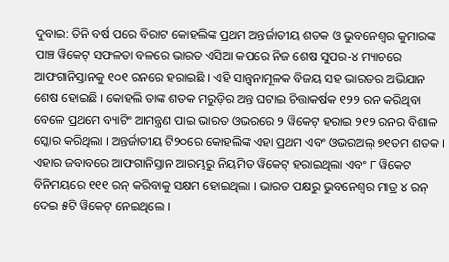ଦୁବାଇ: ତିନି ବର୍ଷ ପରେ ବିରାଟ କୋହଲିଙ୍କ ପ୍ରଥମ ଅନ୍ତର୍ଜାତୀୟ ଶତକ ଓ ଭୁବନେଶ୍ୱର କୁମାରଙ୍କ ପାଞ୍ଚ ୱିକେଟ୍ ସଫଳତା ବଳରେ ଭାରତ ଏସିଆ କପରେ ନିଜ ଶେଷ ସୁପର-୪ ମ୍ୟାଚରେ ଆଫଗାନିସ୍ତାନକୁ ୧୦୧ ରନରେ ହରାଇଛି । ଏହି ସାନ୍ତ୍ୱନାମୂଳକ ବିଜୟ ସହ ଭାରତର ଅଭିଯାନ ଶେଷ ହୋଇଛି । କୋହଲି ତାଙ୍କ ଶତକ ମରୁଡ଼ିର ଅନ୍ତ ଘଟାଇ ଚିତ୍ତାକର୍ଷକ ୧୨୨ ରନ କରିଥିବା ବେଳେ ପ୍ରଥମେ ବ୍ୟାଟିଂ ଆମନ୍ତ୍ରଣ ପାଇ ଭାରତ ଓଭରରେ ୨ ୱିକେଟ୍ ହରାଇ ୨୧୨ ରନର ବିଶାଳ ସ୍କୋର କରିଥିଲା । ଅନ୍ତର୍ଜାତୀୟ ଟି୨୦ରେ କୋହଲିଙ୍କ ଏହା ପ୍ରଥମ ଏବଂ ଓଭରଅଲ୍ ୭୧ତମ ଶତକ । ଏହାର ଜବାବରେ ଆଫଗାନିସ୍ତାନ ଆରମ୍ଭରୁ ନିୟମିତ ୱିକେଟ୍ ହରାଇଥିଲା ଏବଂ ୮ ୱିକେଟ ବିନିମୟରେ ୧୧୧ ରନ୍ କରିବାକୁ ସକ୍ଷମ ହୋଇଥିଲା । ଭାରତ ପକ୍ଷରୁ ଭୁବନେଶ୍ୱର ମାତ୍ର ୪ ରନ୍ ଦେଇ ୫ଟି ୱିକେଟ୍ ନେଇଥିଲେ ।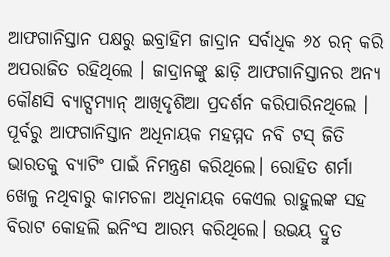ଆଫଗାନିସ୍ତାନ ପକ୍ଷରୁ ଇବ୍ରାହିମ ଜାଦ୍ରାନ ସର୍ବାଧିକ ୬୪ ରନ୍ କରି ଅପରାଜିତ ରହିଥିଲେ । ଜାଦ୍ରାନଙ୍କୁ ଛାଡ଼ି ଆଫଗାନିସ୍ତାନର ଅନ୍ୟ କୌଣସି ବ୍ୟାଟ୍ସମ୍ୟାନ୍ ଆଖିଦୃଶିଆ ପ୍ରଦର୍ଶନ କରିପାରିନଥିଲେ ।
ପୂର୍ବରୁ ଆଫଗାନିସ୍ତାନ ଅଧିନାୟକ ମହମ୍ମଦ ନବି ଟସ୍ ଜିତି ଭାରତକୁ ବ୍ୟାଟିଂ ପାଇଁ ନିମନ୍ତ୍ରଣ କରିଥିଲେ। ରୋହିତ ଶର୍ମା ଖେଳୁ ନଥିବାରୁ କାମଚଳା ଅଧିନାୟକ କେଏଲ ରାହୁଲଙ୍କ ସହ ବିରାଟ କୋହଲି ଇନିଂସ ଆରମ୍ଭ କରିଥିଲେ। ଉଭୟ ଦ୍ରୁତ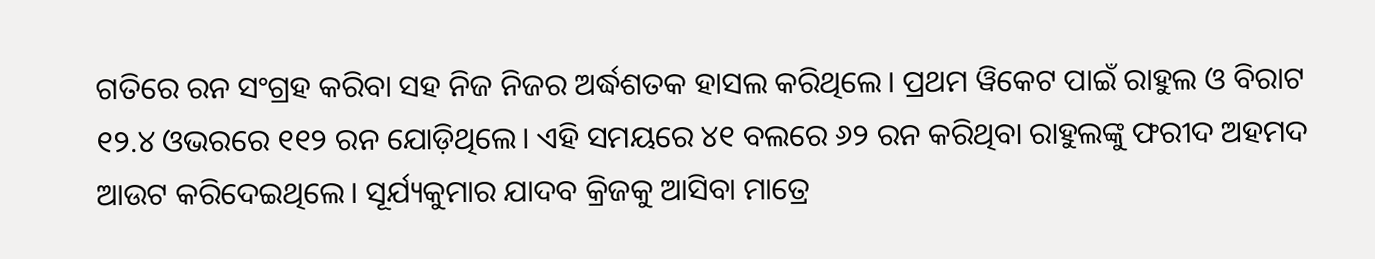ଗତିରେ ରନ ସଂଗ୍ରହ କରିବା ସହ ନିଜ ନିଜର ଅର୍ଦ୍ଧଶତକ ହାସଲ କରିଥିଲେ। ପ୍ରଥମ ୱିକେଟ ପାଇଁ ରାହୁଲ ଓ ବିରାଟ ୧୨.୪ ଓଭରରେ ୧୧୨ ରନ ଯୋଡ଼ିଥିଲେ। ଏହି ସମୟରେ ୪୧ ବଲରେ ୬୨ ରନ କରିଥିବା ରାହୁଲଙ୍କୁ ଫରୀଦ ଅହମଦ ଆଉଟ କରିଦେଇଥିଲେ। ସୂର୍ଯ୍ୟକୁମାର ଯାଦବ କ୍ରିଜକୁ ଆସିବା ମାତ୍ରେ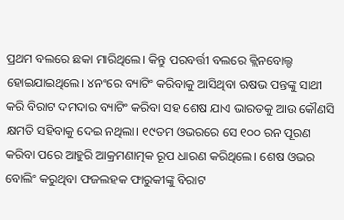ପ୍ରଥମ ବଲରେ ଛକା ମାରିଥିଲେ। କିନ୍ତୁ ପରବର୍ତ୍ତୀ ବଲରେ କ୍ଲିନବୋଲ୍ଡ ହୋଇଯାଇଥିଲେ। ୪ନଂରେ ବ୍ୟାଟିଂ କରିବାକୁ ଆସିଥିବା ଋଷଭ ପନ୍ତଙ୍କୁ ସାଥୀ କରି ବିରାଟ ଦମଦାର ବ୍ୟାଟିଂ କରିବା ସହ ଶେଷ ଯାଏ ଭାରତକୁ ଆଉ କୌଣସି କ୍ଷମତି ସହିବାକୁ ଦେଇ ନଥିଲା। ୧୯ତମ ଓଭରରେ ସେ ୧୦୦ ରନ ପୂରଣ କରିବା ପରେ ଆହୁରି ଆକ୍ରମଣାତ୍ମକ ରୂପ ଧାରଣ କରିଥିଲେ। ଶେଷ ଓଭର ବୋଲିଂ କରୁଥିବା ଫଜଲହକ ଫାରୁକୀଙ୍କୁ ବିରାଟ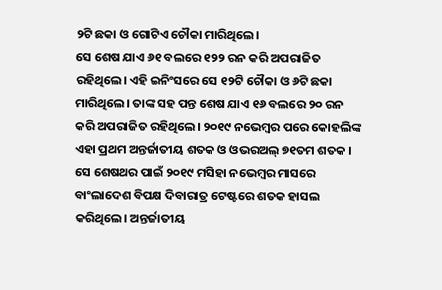୨ଟି ଛକା ଓ ଗୋଟିଏ ଚୌକା ମାରିଥିଲେ।
ସେ ଶେଷ ଯାଏ ୬୧ ବଲରେ ୧୨୨ ରନ କରି ଅପରାଜିତ ରହିଥିଲେ। ଏହି ଇନିଂସରେ ସେ ୧୨ଟି ଚୌକା ଓ ୬ଟି ଛକା ମାରିଥିଲେ। ତାଙ୍କ ସହ ପନ୍ତ ଶେଷ ଯାଏ ୧୬ ବଲରେ ୨୦ ରନ କରି ଅପରାଜିତ ରହିଥିଲେ। ୨୦୧୯ ନଭେମ୍ବର ପରେ କୋହଲିଙ୍କ ଏହା ପ୍ରଥମ ଅନ୍ତର୍ଜାତୀୟ ଶତକ ଓ ଓଭରଅଲ୍ ୭୧ତମ ଶତକ । ସେ ଶେଷଥର ପାଇଁ ୨୦୧୯ ମସିହା ନଭେମ୍ବର ମାସରେ ବାଂଲାଦେଶ ବିପକ୍ଷ ଦିବାରାତ୍ର ଟେଷ୍ଟରେ ଶତକ ହାସଲ କରିଥିଲେ। ଅନ୍ତର୍ଜାତୀୟ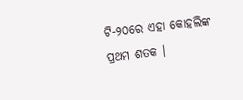ଟି-୨୦ରେ ଏହା କୋହଲିଙ୍କ ପ୍ରଥମ ଶତକ ।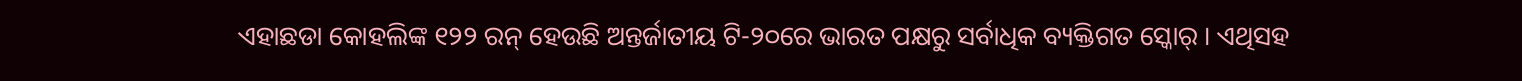ଏହାଛଡା କୋହଲିଙ୍କ ୧୨୨ ରନ୍ ହେଉଛି ଅନ୍ତର୍ଜାତୀୟ ଟି-୨୦ରେ ଭାରତ ପକ୍ଷରୁ ସର୍ବାଧିକ ବ୍ୟକ୍ତିଗତ ସ୍କୋର୍ । ଏଥିସହ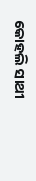କୋହଲି ସାଥୀ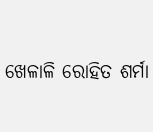ଖେଳାଳି ରୋହିତ ଶର୍ମା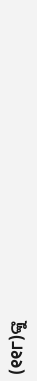(୧୧୮)ଙ୍କୁ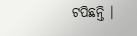ଟପିଛନ୍ତି ।